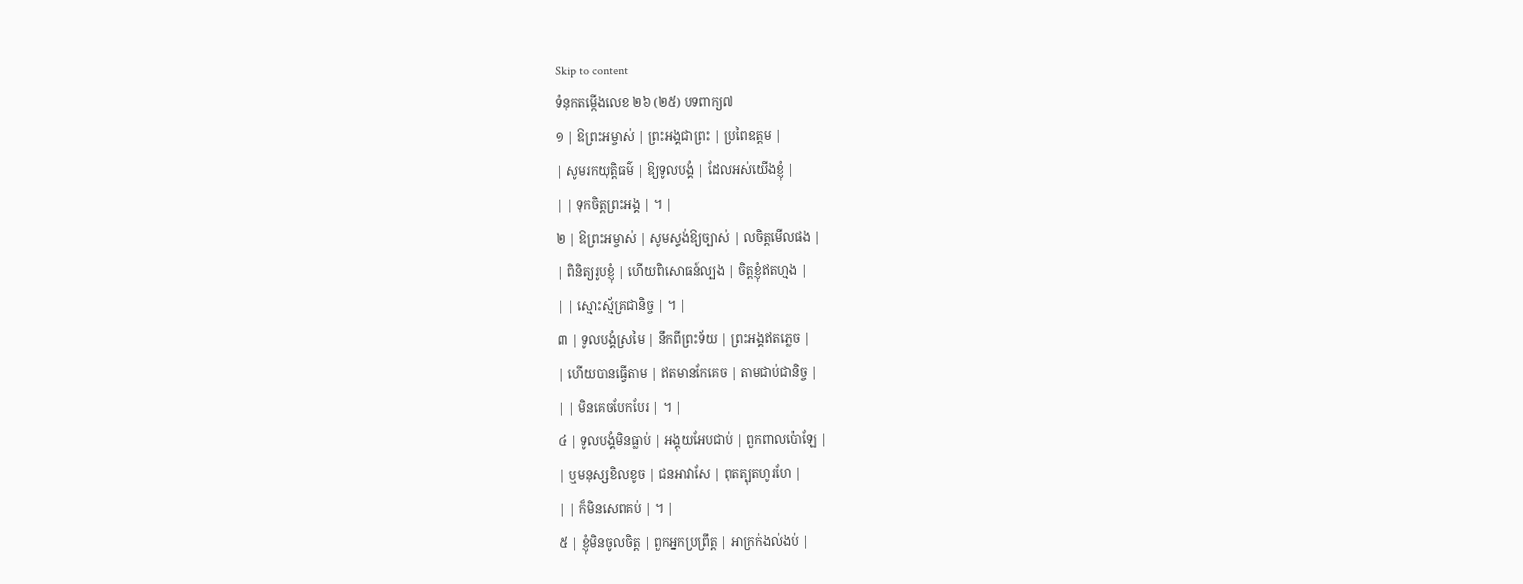Skip to content
ទំនុកតម្កើងលេខ ២៦ (២៥) បទពាក្យ៧
១ | ឱព្រះអម្ចាស់ | ព្រះអង្គជាព្រះ | ប្រពៃឧត្តម |
| សូមរកយុត្តិធម៌ | ឱ្យទូលបង្គំ | ដែលអស់យើងខ្ញុំ |
| | ទុកចិត្តព្រះអង្គ | ។ |
២ | ឱព្រះអម្ចាស់ | សូមស្ទង់ឱ្យច្បាស់ | លចិត្តមើលផង |
| ពិនិត្យរូបខ្ញុំ | ហើយពិសោធន៍ល្បង | ចិត្តខ្ញុំឥតហ្មង |
| | ស្មោះស្ម័គ្រជានិច្ច | ។ |
៣ | ទូលបង្គំស្រមៃ | នឹកពីព្រះទ័យ | ព្រះអង្គឥតភ្លេច |
| ហើយបានធ្វើតាម | ឥតមានកែគេច | តាមជាប់ជានិច្ច |
| | មិនគេចបែកបែរ | ។ |
៤ | ទូលបង្គំមិនធ្លាប់ | អង្គុយអែបជាប់ | ពួកពាលប៉ោឡែ |
| ឬមនុស្សខិលខូច | ជនអាវាសែ | ពុតត្បុតហូរហែ |
| | ក៏មិនសេពគប់ | ។ |
៥ | ខ្ញុំមិនចូលចិត្ត | ពួកអ្នកប្រព្រឹត្ត | អាក្រក់ងល់ងប់ |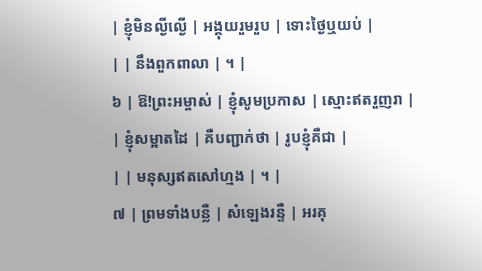| ខ្ញុំមិនល្ងីល្ងើ | អង្គុយរួមរួប | ទោះថ្ងៃឬយប់ |
| | នឹងពួកពាលា | ។ |
៦ | ឱ!ព្រះអម្ចាស់ | ខ្ញុំសូមប្រកាស | ស្មោះឥតរួញរា |
| ខ្ញុំសម្អាតដៃ | គឺបញ្ជាក់ថា | រូបខ្ញុំគឺជា |
| | មនុស្សឥតសៅហ្មង | ។ |
៧ | ព្រមទាំងបន្លឺ | សំឡេងរន្ទឺ | អរគុ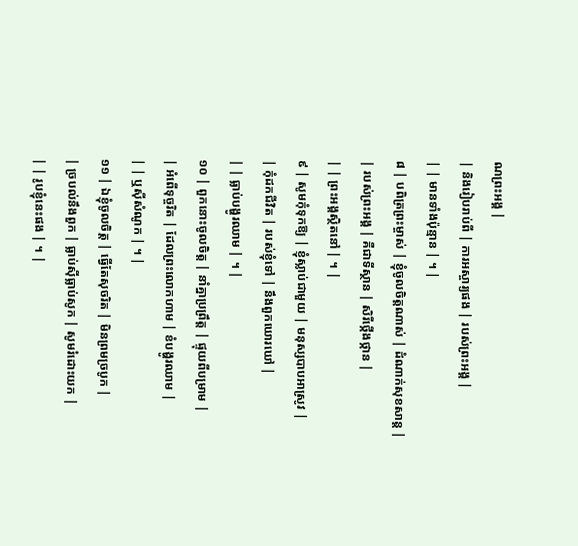ណព្រះអង្គ |
| និងរៀបរាប់ពី | ការអស្ចារ្យផង | របស់ព្រះអង្គ |
| | មានទាំងប៉ុន្មាន | ។ |
៨ | បពិត្រព្រះម្ចាស់ | ខ្ញុំចូលចិត្តណាស់ | ដំណាក់សុខសាន្ត |
| របស់ព្រះអង្គ | គឺជាទីស្ថាន | សិរីថ្កើងថ្កាន |
| | ព្រះអង្គស្ថិតនៅ | ។ |
៩ | សូមកុំទុកឱ្យ | ខ្ញុំស្លាប់ជាមួយ | មនុស្សបាបអាស្រូវ |
| កុំដកជីវិត | របស់ខ្ញុំទៅ | នឹងពួកឃោរឃៅ |
| | ធ្លាប់បង្ហូរឈាម | ។ |
១០ | ពួកនោះចូលចិត្ត | នាំគ្នាប្រព្រឹត្ត | ផ្ទុយពីបម្រាម |
| អំពើទុច្ចរិត | ដែលព្រះលោកហាម | ខំបង្ហូរឈាម |
| | ឬស៊ីសំណូក | ។ |
១១ | ឯខ្ញុំចូលចិត្ត | ធ្វើតែសុចរិត | មិនព្រមច្របូក |
| ច្របល់នឹងពួក | ធ្លាប់ស៊ីធ្លាប់សូក | សូមរំដោះយក |
| | រូបខ្ញុំនេះផង | ។ |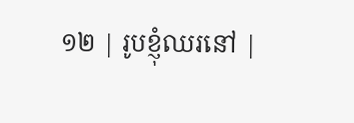១២ | រូបខ្ញុំឈរនៅ |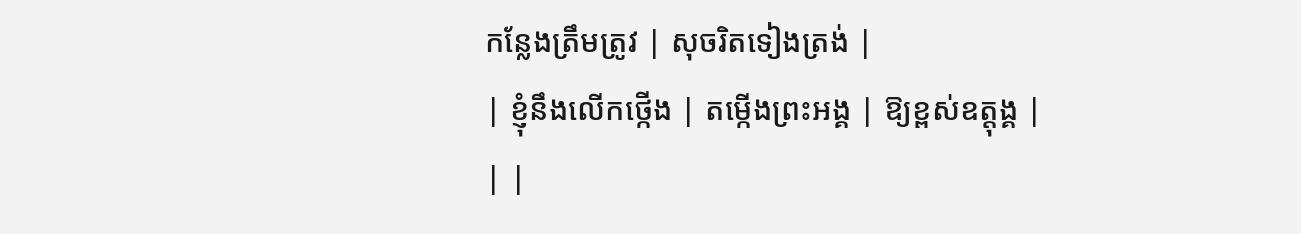កន្លែងត្រឹមត្រូវ | សុចរិតទៀងត្រង់ |
| ខ្ញុំនឹងលើកថ្កើង | តម្កើងព្រះអង្គ | ឱ្យខ្ពស់ឧត្តុង្គ |
| |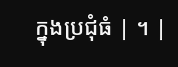ក្នុងប្រជុំធំ | ។ |